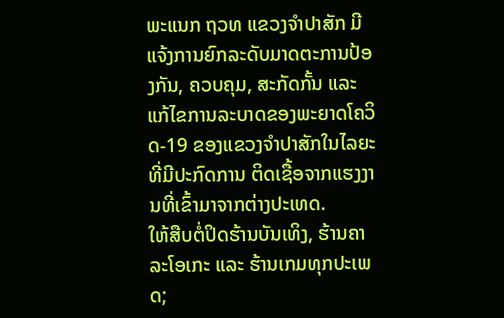ພະແນກ ຖວທ ແຂວງຈຳປາສັກ ມີແຈ້ງການຍົກລະດັບມາດຕະການປ້ອງກັນ, ຄວບຄຸມ, ສະກັດກັ້ນ ແລະແກ້ໄຂການລະບາດຂອງພະຍາດໂຄວິດ-19 ຂອງແຂວງຈຳປາສັກໃນໄລຍະທີ່ມີປະກົດການ ຕິດເຊື້ອຈາກແຮງງານທີ່ເຂົ້າມາຈາກຕ່າງປະເທດ.
ໃຫ້ສືບຕໍ່ປິດຮ້ານບັນເທິງ, ຮ້ານຄາລະໂອເກະ ແລະ ຮ້ານເກມທຸກປະເພດ;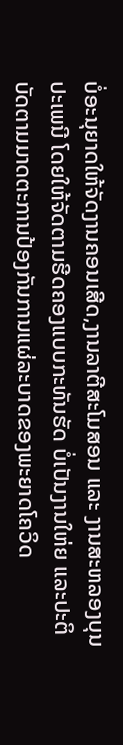ບໍ່ອະນຸຍາດໃຫ້ຈັດງານຄອນເສີດ,ງານລາຕີສະໂມສອນ ແລະ ງານສະຫລອງບຸນປະເພນີ ໂດຍໃຫ້ຈັດຕາມຮີດຄອງແບບກະທັນຮັດ ບໍ່ເປັນງານໃຫ່ຍ ແລະປະຕິບັດຕາມມາດຕະການປ້ອງກັນການແຜ່ລະບາດຂອງພະຍາດໂຄວິດ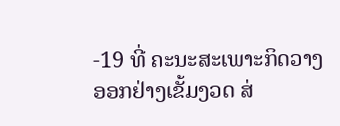-19 ທີ່ ຄະນະສະເພາະກິດວາງອອກຢ່າງເຂັ້ມງວດ ສ່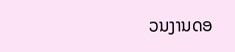ວນງານດອ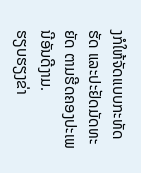ງກໍໃຫ້ຈັດແບບກະທັດຮັດ ແລະປະຢັດມັດທະ ຍັດ ຕາມຮີດຄອງປະເພນີອັນດີງາມ.
ຮຽບຮຽງຂ່າ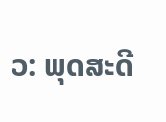ວ: ພຸດສະດີ